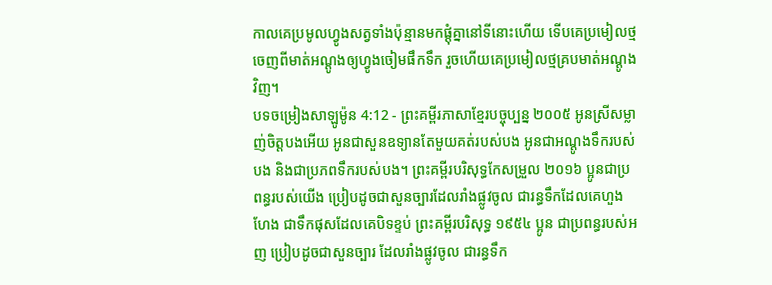កាលគេប្រមូលហ្វូងសត្វទាំងប៉ុន្មានមកផ្ដុំគ្នានៅទីនោះហើយ ទើបគេប្រមៀលថ្មចេញពីមាត់អណ្ដូងឲ្យហ្វូងចៀមផឹកទឹក រួចហើយគេប្រមៀលថ្មគ្របមាត់អណ្ដូងវិញ។
បទចម្រៀងសាឡូម៉ូន 4:12 - ព្រះគម្ពីរភាសាខ្មែរបច្ចុប្បន្ន ២០០៥ អូនស្រីសម្លាញ់ចិត្តបងអើយ អូនជាសួនឧទ្យានតែមួយគត់របស់បង អូនជាអណ្ដូងទឹករបស់បង និងជាប្រភពទឹករបស់បង។ ព្រះគម្ពីរបរិសុទ្ធកែសម្រួល ២០១៦ ប្អូនជាប្រពន្ធរបស់យើង ប្រៀបដូចជាសួនច្បារដែលរាំងផ្លូវចូល ជារន្ធទឹកដែលគេហួងហែង ជាទឹកផុសដែលគេបិទខ្ទប់ ព្រះគម្ពីរបរិសុទ្ធ ១៩៥៤ ប្អូន ជាប្រពន្ធរបស់អញ ប្រៀបដូចជាសួនច្បារ ដែលរាំងផ្លូវចូល ជារន្ធទឹក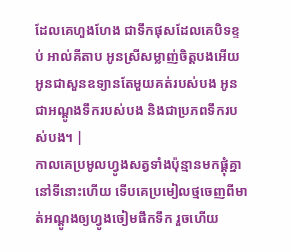ដែលគេហួងហែង ជាទឹកផុសដែលគេបិទខ្ទប់ អាល់គីតាប អូនស្រីសម្លាញ់ចិត្តបងអើយ អូនជាសួនឧទ្យានតែមួយគត់របស់បង អូនជាអណ្ដូងទឹករបស់បង និងជាប្រភពទឹករបស់បង។ |
កាលគេប្រមូលហ្វូងសត្វទាំងប៉ុន្មានមកផ្ដុំគ្នានៅទីនោះហើយ ទើបគេប្រមៀលថ្មចេញពីមាត់អណ្ដូងឲ្យហ្វូងចៀមផឹកទឹក រួចហើយ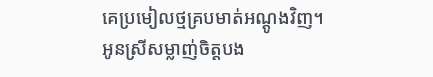គេប្រមៀលថ្មគ្របមាត់អណ្ដូងវិញ។
អូនស្រីសម្លាញ់ចិត្តបង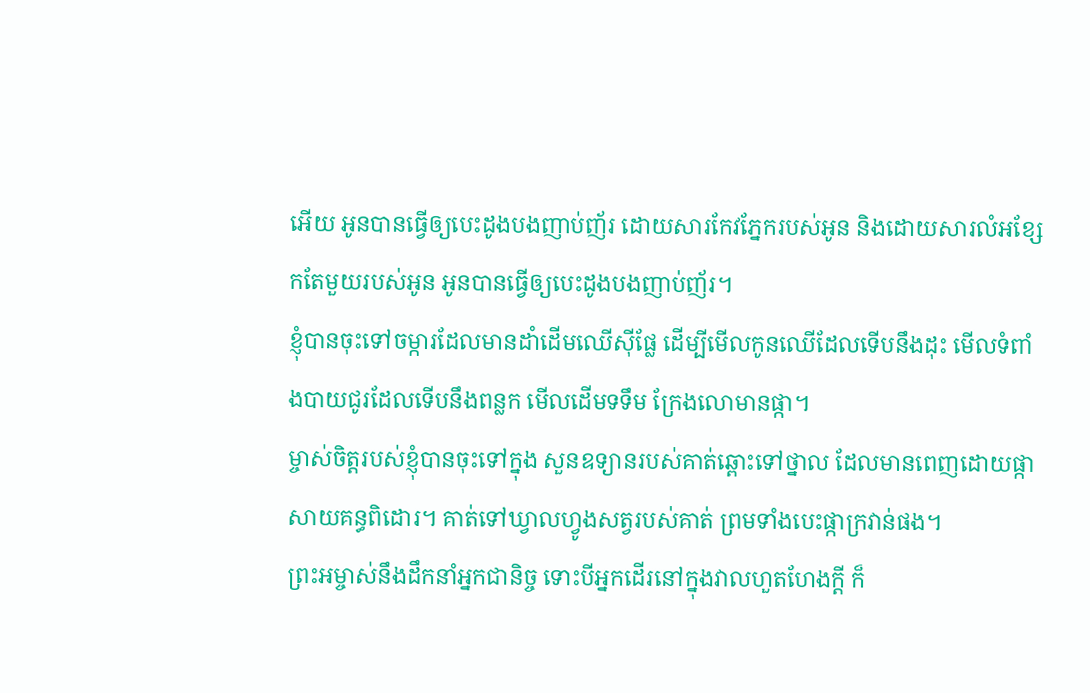អើយ អូនបានធ្វើឲ្យបេះដូងបងញាប់ញ័រ ដោយសារកែវភ្នែករបស់អូន និងដោយសារលំអខ្សែកតែមួយរបស់អូន អូនបានធ្វើឲ្យបេះដូងបងញាប់ញ័រ។
ខ្ញុំបានចុះទៅចម្ការដែលមានដាំដើមឈើស៊ីផ្លែ ដើម្បីមើលកូនឈើដែលទើបនឹងដុះ មើលទំពាំងបាយជូរដែលទើបនឹងពន្លក មើលដើមទទឹម ក្រែងលោមានផ្កា។
ម្ចាស់ចិត្តរបស់ខ្ញុំបានចុះទៅក្នុង សួនឧទ្យានរបស់គាត់ឆ្ពោះទៅថ្នាល ដែលមានពេញដោយផ្កាសាយគន្ធពិដោរ។ គាត់ទៅឃ្វាលហ្វូងសត្វរបស់គាត់ ព្រមទាំងបេះផ្កាក្រវាន់ផង។
ព្រះអម្ចាស់នឹងដឹកនាំអ្នកជានិច្ច ទោះបីអ្នកដើរនៅក្នុងវាលហួតហែងក្ដី ក៏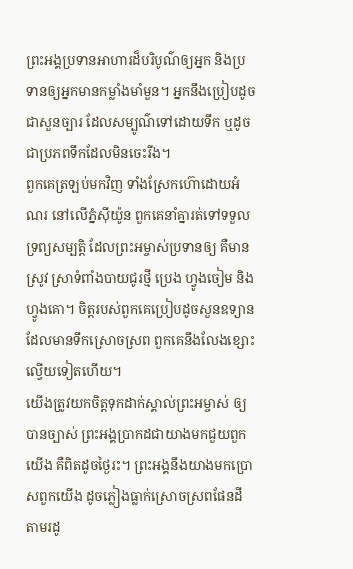ព្រះអង្គប្រទានអាហារដ៏បរិបូណ៌ឲ្យអ្នក និងប្រទានឲ្យអ្នកមានកម្លាំងមាំមួន។ អ្នកនឹងប្រៀបដូចជាសួនច្បារ ដែលសម្បូណ៌ទៅដោយទឹក ឬដូចជាប្រភពទឹកដែលមិនចេះរីង។
ពួកគេត្រឡប់មកវិញ ទាំងស្រែកហ៊ោដោយអំណរ នៅលើភ្នំស៊ីយ៉ូន ពួកគេនាំគ្នារត់ទៅទទួលទ្រព្យសម្បត្តិ ដែលព្រះអម្ចាស់ប្រទានឲ្យ គឺមានស្រូវ ស្រាទំពាំងបាយជូរថ្មី ប្រេង ហ្វូងចៀម និងហ្វូងគោ។ ចិត្តរបស់ពួកគេប្រៀបដូចសួនឧទ្យាន ដែលមានទឹកស្រោចស្រព ពួកគេនឹងលែងខ្សោះល្វើយទៀតហើយ។
យើងត្រូវយកចិត្តទុកដាក់ស្គាល់ព្រះអម្ចាស់ ឲ្យបានច្បាស់ ព្រះអង្គប្រាកដជាយាងមកជួយពួកយើង គឺពិតដូចថ្ងៃរះ។ ព្រះអង្គនឹងយាងមកប្រោសពួកយើង ដូចភ្លៀងធ្លាក់ស្រោចស្រពផែនដី តាមរដូ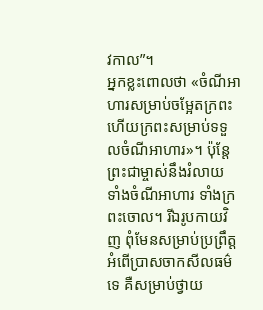វកាល”។
អ្នកខ្លះពោលថា «ចំណីអាហារសម្រាប់ចម្អែតក្រពះ ហើយក្រពះសម្រាប់ទទួលចំណីអាហារ»។ ប៉ុន្តែ ព្រះជាម្ចាស់នឹងរំលាយ ទាំងចំណីអាហារ ទាំងក្រពះចោល។ រីឯរូបកាយវិញ ពុំមែនសម្រាប់ប្រព្រឹត្តអំពើប្រាសចាកសីលធម៌ទេ គឺសម្រាប់ថ្វាយ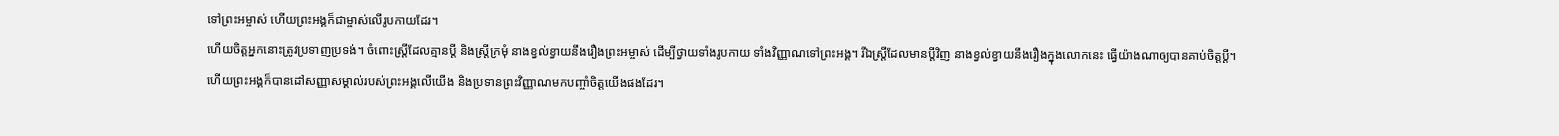ទៅព្រះអម្ចាស់ ហើយព្រះអង្គក៏ជាម្ចាស់លើរូបកាយដែរ។
ហើយចិត្តអ្នកនោះត្រូវប្រទាញប្រទង់។ ចំពោះស្ត្រីដែលគ្មានប្ដី និងស្ត្រីក្រមុំ នាងខ្វល់ខ្វាយនឹងរឿងព្រះអម្ចាស់ ដើម្បីថ្វាយទាំងរូបកាយ ទាំងវិញ្ញាណទៅព្រះអង្គ។ រីឯស្ត្រីដែលមានប្ដីវិញ នាងខ្វល់ខ្វាយនឹងរឿងក្នុងលោកនេះ ធ្វើយ៉ាងណាឲ្យបានគាប់ចិត្តប្ដី។
ហើយព្រះអង្គក៏បានដៅសញ្ញាសម្គាល់របស់ព្រះអង្គលើយើង និងប្រទានព្រះវិញ្ញាណមកបញ្ចាំចិត្តយើងផងដែរ។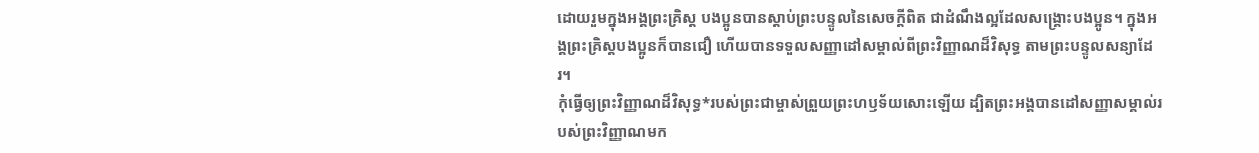ដោយរួមក្នុងអង្គព្រះគ្រិស្ត បងប្អូនបានស្ដាប់ព្រះបន្ទូលនៃសេចក្ដីពិត ជាដំណឹងល្អដែលសង្គ្រោះបងប្អូន។ ក្នុងអង្គព្រះគ្រិស្តបងប្អូនក៏បានជឿ ហើយបានទទួលសញ្ញាដៅសម្គាល់ពីព្រះវិញ្ញាណដ៏វិសុទ្ធ តាមព្រះបន្ទូលសន្យាដែរ។
កុំធ្វើឲ្យព្រះវិញ្ញាណដ៏វិសុទ្ធ*របស់ព្រះជាម្ចាស់ព្រួយព្រះហឫទ័យសោះឡើយ ដ្បិតព្រះអង្គបានដៅសញ្ញាសម្គាល់របស់ព្រះវិញ្ញាណមក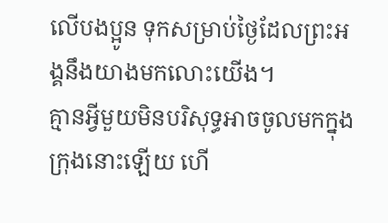លើបងប្អូន ទុកសម្រាប់ថ្ងៃដែលព្រះអង្គនឹងយាងមកលោះយើង។
គ្មានអ្វីមួយមិនបរិសុទ្ធអាចចូលមកក្នុងក្រុងនោះឡើយ ហើ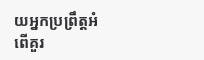យអ្នកប្រព្រឹត្តអំពើគួរ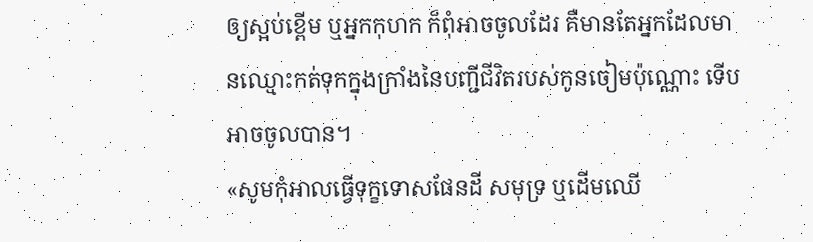ឲ្យស្អប់ខ្ពើម ឬអ្នកកុហក ក៏ពុំអាចចូលដែរ គឺមានតែអ្នកដែលមានឈ្មោះកត់ទុកក្នុងក្រាំងនៃបញ្ជីជីវិតរបស់កូនចៀមប៉ុណ្ណោះ ទើបអាចចូលបាន។
«សូមកុំអាលធ្វើទុក្ខទោសផែនដី សមុទ្រ ឬដើមឈើ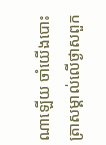ណាឡើយ ចាំយើងបោះត្រាសម្គាល់លើថ្ងាសពួក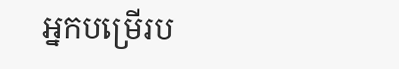អ្នកបម្រើរប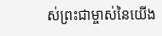ស់ព្រះជាម្ចាស់នៃយើង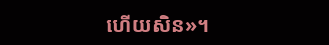ហើយសិន»។